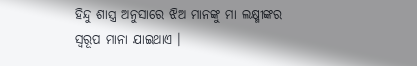ହିନ୍ଦୁ ଶାସ୍ତ୍ର ଅନୁସାରେ ଝିଅ ମାନଙ୍କୁ ମା ଲକ୍ଷ୍ମୀଙ୍କର ସ୍ୱରୂପ ମାନା ଯାଇଥାଏ ।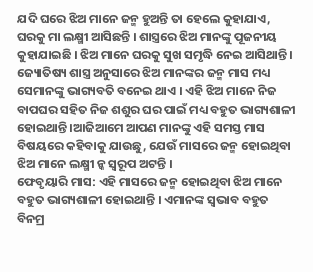ଯଦି ଘରେ ଝିଅ ମାନେ ଜନ୍ମ ହୁଅନ୍ତି ତା ହେଲେ କୁହାଯାଏ, ଘରକୁ ମା ଲକ୍ଷ୍ମୀ ଆସିଛନ୍ତି । ଶାସ୍ତ୍ରରେ ଝିଅ ମାନଙ୍କୁ ପୂଜନୀୟ କୁହାଯାଇଛି । ଝିଅ ମାନେ ଘରକୁ ସୁଖ ସମୃଦ୍ଧି ନେଇ ଆସିଥାନ୍ତି ।
ଜ୍ୟୋତିଷ୍ୟ ଶାସ୍ତ୍ର ଅନୁସାରେ ଝିଅ ମାନଙ୍କର ଜନ୍ମ ମାସ ମଧ୍ୟ ସେମାନଙ୍କୁ ଭାଗ୍ୟବତି ବନେଇ ଥାଏ । ଏହି ଝିଅ ମାନେ ନିଜ ବାପଘର ସହିତ ନିଜ ଶଶୁର ଘର ପାଇଁ ମଧ୍ୟ ବହୁତ ଭାଗ୍ୟଶାଳୀ ହୋଇଥାନ୍ତି ।ଆଜିଆମେ ଆପଣ ମାନଙ୍କୁ ଏହି ସମସ୍ତ ମାସ ବିଷୟରେ କହିବାକୁ ଯାଉଛୁ, ଯେଉଁ ମାସରେ ଜନ୍ମ ହୋଇଥିବା ଝିଅ ମାନେ ଲକ୍ଷ୍ମୀ ନ୍କ ସ୍ୱରୂପ ଅଟନ୍ତି ।
ଫେବୃୟାରି ମାସ: ଏହି ମାସରେ ଜନ୍ମ ହୋଇଥିବା ଝିଅ ମାନେ ବହୁତ ଭାଗ୍ୟଶାଳୀ ହୋଇଥାନ୍ତି । ଏମାନଙ୍କ ସ୍ଵଭାବ ବହୁତ ବିନମ୍ର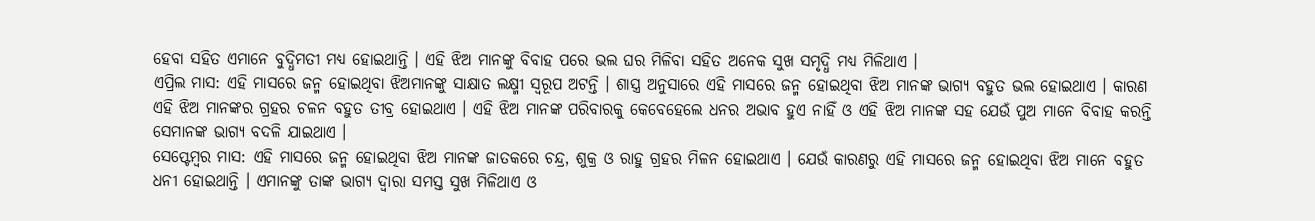ହେବା ସହିତ ଏମାନେ ବୁଦ୍ଧିମତୀ ମଧ୍ୟ ହୋଇଥାନ୍ତି । ଏହି ଝିଅ ମାନଙ୍କୁ ବିବାହ ପରେ ଭଲ ଘର ମିଳିବା ସହିତ ଅନେକ ସୁଖ ସମୃଦ୍ଧି ମଧ୍ୟ ମିଳିଥାଏ ।
ଏପ୍ରିଲ ମାସ: ଏହି ମାସରେ ଜନ୍ମ ହୋଇଥିବା ଝିଅମାନଙ୍କୁ ସାକ୍ଷାତ ଲକ୍ଷ୍ମୀ ସ୍ୱରୂପ ଅଟନ୍ତି । ଶାସ୍ତ୍ର ଅନୁସାରେ ଏହି ମାସରେ ଜନ୍ମ ହୋଇଥିବା ଝିଅ ମାନଙ୍କ ଭାଗ୍ୟ ବହୁତ ଭଲ ହୋଇଥାଏ । କାରଣ ଏହି ଝିଅ ମାନଙ୍କର ଗ୍ରହର ଚଳନ ବହୁତ ତୀବ୍ର ହୋଇଥାଏ । ଏହି ଝିଅ ମାନଙ୍କ ପରିବାରକୁ କେବେହେଲେ ଧନର ଅଭାବ ହୁଏ ନାହିଁ ଓ ଏହି ଝିଅ ମାନଙ୍କ ସହ ଯେଉଁ ପୁଅ ମାନେ ବିବାହ କରନ୍ତି ସେମାନଙ୍କ ଭାଗ୍ୟ ବଦଳି ଯାଇଥାଏ ।
ସେପ୍ଟେମ୍ବର ମାସ: ଏହି ମାସରେ ଜନ୍ମ ହୋଇଥିବା ଝିଅ ମାନଙ୍କ ଜାତକରେ ଚନ୍ଦ୍ର, ଶୁକ୍ର ଓ ରାହୁ ଗ୍ରହର ମିଳନ ହୋଇଥାଏ । ଯେଉଁ କାରଣରୁ ଏହି ମାସରେ ଜନ୍ମ ହୋଇଥିବା ଝିଅ ମାନେ ବହୁତ ଧନୀ ହୋଇଥାନ୍ତି । ଏମାନଙ୍କୁ ତାଙ୍କ ଭାଗ୍ୟ ଦ୍ଵାରା ସମସ୍ତ ସୁଖ ମିଳିଥାଏ ଓ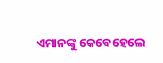ଏମାନଙ୍କୁ କେବେହେଲେ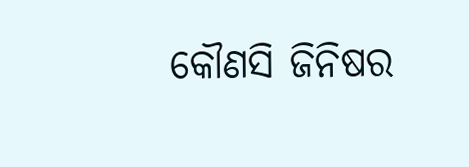କୌଣସି ଜିନିଷର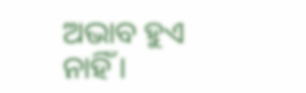ଅଭାବ ହୁଏ ନାହିଁ ।